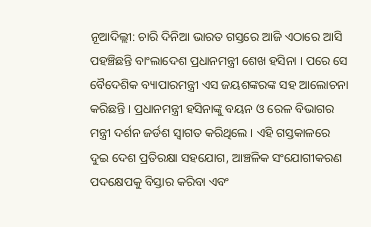ନୂଆଦିଲ୍ଲୀ: ଚାରି ଦିନିଆ ଭାରତ ଗସ୍ତରେ ଆଜି ଏଠାରେ ଆସି ପହଞ୍ଚିଛନ୍ତି ବାଂଲାଦେଶ ପ୍ରଧାନମନ୍ତ୍ରୀ ଶେଖ ହସିନା । ପରେ ସେ ବୈଦେଶିକ ବ୍ୟାପାରମନ୍ତ୍ରୀ ଏସ ଜୟଶଙ୍କରଙ୍କ ସହ ଆଲୋଚନା କରିଛନ୍ତି । ପ୍ରଧାନମନ୍ତ୍ରୀ ହସିନାଙ୍କୁ ବୟନ ଓ ରେଳ ବିଭାଗର ମନ୍ତ୍ରୀ ଦର୍ଶନ ଜର୍ଡଶ ସ୍ୱାଗତ କରିଥିଲେ । ଏହି ଗସ୍ତକାଳରେ ଦୁଇ ଦେଶ ପ୍ରତିରକ୍ଷା ସହଯୋଗ, ଆଞ୍ଚଳିକ ସଂଯୋଗୀକରଣ ପଦକ୍ଷେପକୁ ବିସ୍ତାର କରିବା ଏବଂ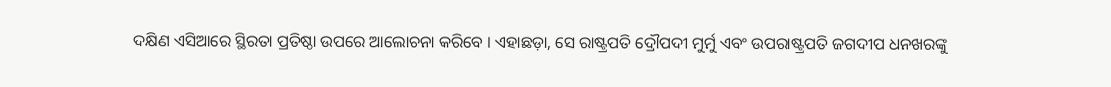ଦକ୍ଷିଣ ଏସିଆରେ ସ୍ଥିରତା ପ୍ରତିଷ୍ଠା ଉପରେ ଆଲୋଚନା କରିବେ । ଏହାଛଡ଼ା, ସେ ରାଷ୍ଟ୍ରପତି ଦ୍ରୌପଦୀ ମୁର୍ମୁ ଏବଂ ଉପରାଷ୍ଟ୍ରପତି ଜଗଦୀପ ଧନଖରଙ୍କୁ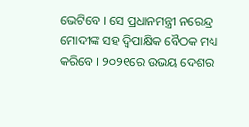ଭେଟିବେ । ସେ ପ୍ରଧାନମନ୍ତ୍ରୀ ନରେନ୍ଦ୍ର ମୋଦୀଙ୍କ ସହ ଦ୍ୱିପାକ୍ଷିକ ବୈଠକ ମଧ୍ୟ କରିବେ । ୨୦୨୧ରେ ଉଭୟ ଦେଶର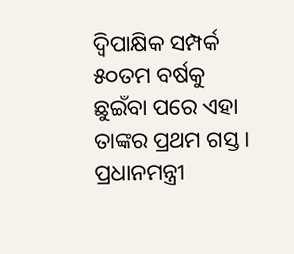ଦ୍ୱିପାକ୍ଷିକ ସମ୍ପର୍କ ୫୦ତମ ବର୍ଷକୁ ଛୁଇଁବା ପରେ ଏହା ତାଙ୍କର ପ୍ରଥମ ଗସ୍ତ । ପ୍ରଧାନମନ୍ତ୍ରୀ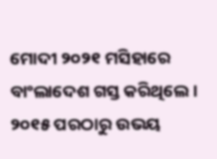ମୋଦୀ ୨୦୨୧ ମସିହାରେ ବାଂଲାଦେଶ ଗସ୍ତ କରିଥିଲେ । ୨୦୧୫ ପରଠାରୁ ଉଭୟ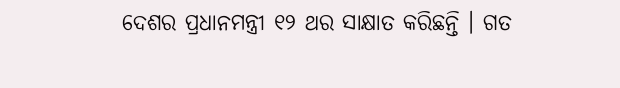ଦେଶର ପ୍ରଧାନମନ୍ତ୍ରୀ ୧୨ ଥର ସାକ୍ଷାତ କରିଛନ୍ତି । ଗତ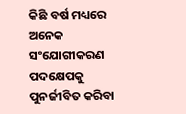କିଛି ବର୍ଷ ମଧ୍ୟରେ ଅନେକ ସଂଯୋଗୀକରଣ ପଦକ୍ଷେପକୁ ପୁନର୍ଜୀବିତ କରିବା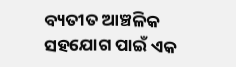ବ୍ୟତୀତ ଆଞ୍ଚଳିକ ସହଯୋଗ ପାଇଁ ଏକ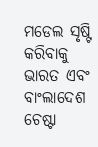ମଡେଲ ସୃଷ୍ଟି କରିବାକୁ ଭାରତ ଏବଂ ବାଂଲାଦେଶ ଚେଷ୍ଟା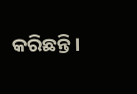କରିଛନ୍ତି ।